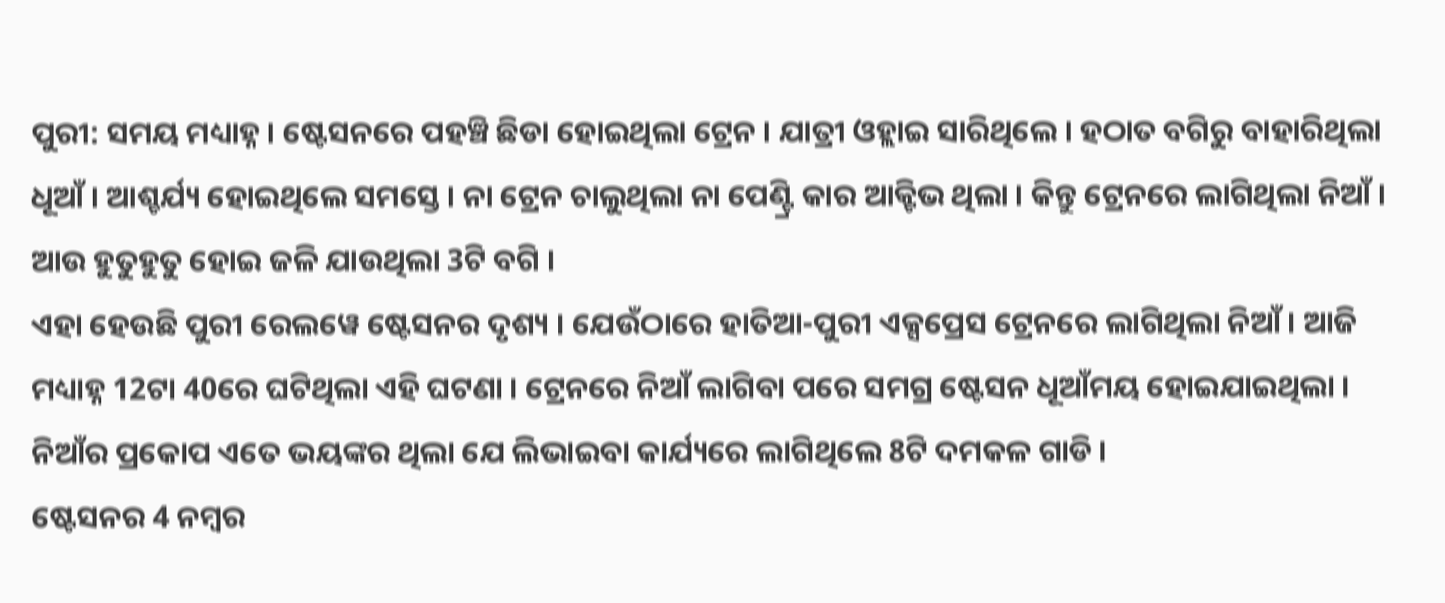ପୁରୀ: ସମୟ ମଧ୍ୟାହ୍ନ । ଷ୍ଟେସନରେ ପହଞ୍ଚି ଛିଡା ହୋଇଥିଲା ଟ୍ରେନ । ଯାତ୍ରୀ ଓହ୍ଲାଇ ସାରିଥିଲେ । ହଠାତ ବଗିରୁ ବାହାରିଥିଲା ଧୂଆଁ । ଆଶ୍ଚର୍ଯ୍ୟ ହୋଇଥିଲେ ସମସ୍ତେ । ନା ଟ୍ରେନ ଚାଲୁଥିଲା ନା ପେଣ୍ଟ୍ରି କାର ଆକ୍ଟିଭ ଥିଲା । କିନ୍ତୁ ଟ୍ରେନରେ ଲାଗିଥିଲା ନିଆଁ । ଆଉ ହୁତୁହୁତୁ ହୋଇ ଜଳି ଯାଉଥିଲା 3ଟି ବଗି ।
ଏହା ହେଉଛି ପୁରୀ ରେଲୱେ ଷ୍ଟେସନର ଦୃଶ୍ୟ । ଯେଉଁଠାରେ ହାତିଆ-ପୁରୀ ଏକ୍ସପ୍ରେସ ଟ୍ରେନରେ ଲାଗିଥିଲା ନିଆଁ । ଆଜି ମଧ୍ୟାହ୍ନ 12ଟା 40ରେ ଘଟିଥିଲା ଏହି ଘଟଣା । ଟ୍ରେନରେ ନିଆଁ ଲାଗିବା ପରେ ସମଗ୍ର ଷ୍ଟେସନ ଧୂଆଁମୟ ହୋଇଯାଇଥିଲା । ନିଆଁର ପ୍ରକୋପ ଏତେ ଭୟଙ୍କର ଥିଲା ଯେ ଲିଭାଇବା କାର୍ଯ୍ୟରେ ଲାଗିଥିଲେ 8ଟି ଦମକଳ ଗାଡି ।
ଷ୍ଟେସନର 4 ନମ୍ବର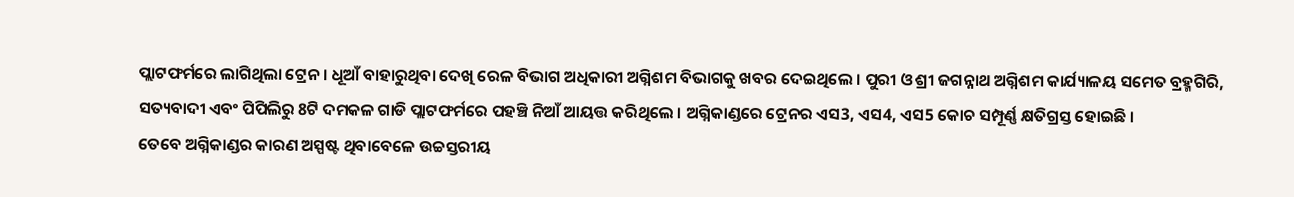ପ୍ଲାଟଫର୍ମରେ ଲାଗିଥିଲା ଟ୍ରେନ । ଧୂଆଁ ବାହାରୁଥିବା ଦେଖି ରେଳ ବିଭାଗ ଅଧିକାରୀ ଅଗ୍ନିଶମ ବିଭାଗକୁ ଖବର ଦେଇଥିଲେ । ପୁରୀ ଓ ଶ୍ରୀ ଜଗନ୍ନାଥ ଅଗ୍ନିଶମ କାର୍ଯ୍ୟାଳୟ ସମେତ ବ୍ରହ୍ମଗିରି, ସତ୍ୟବାଦୀ ଏବଂ ପିପିଲିରୁ 8ଟି ଦମକଳ ଗାଡି ପ୍ଲାଟଫର୍ମରେ ପହଞ୍ଚି ନିଆଁ ଆୟତ୍ତ କରିଥିଲେ । ଅଗ୍ନିକାଣ୍ଡରେ ଟ୍ରେନର ଏସ3, ଏସ4, ଏସ5 କୋଚ ସମ୍ପୂର୍ଣ୍ଣ କ୍ଷତିଗ୍ରସ୍ତ ହୋଇଛି ।
ତେବେ ଅଗ୍ନିକାଣ୍ଡର କାରଣ ଅସ୍ପଷ୍ଟ ଥିବାବେଳେ ଉଚ୍ଚସ୍ତରୀୟ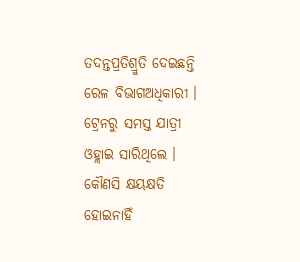ତଦନ୍ତପ୍ରତିଶ୍ରୁତି ଦେଇଛନ୍ତି ରେଳ ବିଭାଗଅଧିକାରୀ । ଟ୍ରେନରୁ ସମସ୍ତ ଯାତ୍ରୀ ଓହ୍ଲାଇ ସାରିଥିଲେ । କୌଣସି କ୍ଷୟକ୍ଷତି ହୋଇନାହିଁ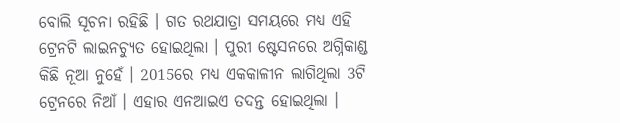ବୋଲି ସୂଚନା ରହିଛି । ଗତ ରଥଯାତ୍ରା ସମୟରେ ମଧ୍ୟ ଏହି ଟ୍ରେନଟି ଲାଇନଚ୍ୟୁତ ହୋଇଥିଲା । ପୁରୀ ଷ୍ଟେସନରେ ଅଗ୍ନିକାଣ୍ଡ କିଛି ନୂଆ ନୁହେଁ । 2015ରେ ମଧ୍ୟ ଏକକାଳୀନ ଲାଗିଥିଲା 3ଟି ଟ୍ରେନରେ ନିଆଁ । ଏହାର ଏନଆଇଏ ତଦନ୍ତ ହୋଇଥିଲା ।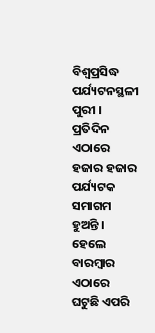ବିଶ୍ବପ୍ରସିଦ୍ଧ ପର୍ଯ୍ୟଟନସ୍ଥଳୀ ପୁରୀ । ପ୍ରତିଦିନ ଏଠାରେ ହଜାର ହଜାର ପର୍ଯ୍ୟଟକ ସମାଗମ ହୁଅନ୍ତି । ହେଲେ ବାରମ୍ବାର ଏଠାରେ ଘଟୁଛି ଏପରି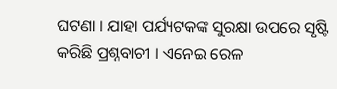ଘଟଣା । ଯାହା ପର୍ଯ୍ୟଟକଙ୍କ ସୁରକ୍ଷା ଉପରେ ସୃଷ୍ଟି କରିଛି ପ୍ରଶ୍ନବାଚୀ । ଏନେଇ ରେଳ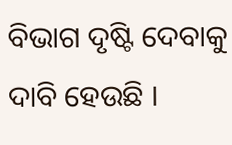ବିଭାଗ ଦୃଷ୍ଟି ଦେବାକୁ ଦାବି ହେଉଛି ।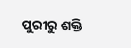ପୁରୀରୁ ଶକ୍ତି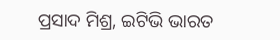ପ୍ରସାଦ ମିଶ୍ର, ଇଟିଭି ଭାରତ